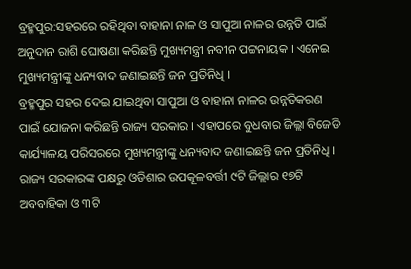ବ୍ରହ୍ମପୁର:ସହରରେ ରହିଥିବା ବାହାନା ନାଳ ଓ ସାପୁଆ ନାଳର ଉନ୍ନତି ପାଇଁ ଅନୁଦାନ ରାଶି ଘୋଷଣା କରିଛନ୍ତି ମୁଖ୍ୟମନ୍ତ୍ରୀ ନବୀନ ପଟ୍ଟନାୟକ । ଏନେଇ ମୁଖ୍ୟମନ୍ତ୍ରୀଙ୍କୁ ଧନ୍ୟବାଦ ଜଣାଇଛନ୍ତି ଜନ ପ୍ରତିନିଧି ।
ବ୍ରହ୍ମପୁର ସହର ଦେଇ ଯାଇଥିବା ସାପୁଆ ଓ ବାହାନା ନାଳର ଉନ୍ନତିକରଣ ପାଇଁ ଯୋଜନା କରିଛନ୍ତି ରାଜ୍ୟ ସରକାର । ଏହାପରେ ବୁଧବାର ଜିଲ୍ଲା ବିଜେଡି କାର୍ଯ୍ୟାଳୟ ପରିସରରେ ମୁଖ୍ୟମନ୍ତ୍ରୀଙ୍କୁ ଧନ୍ୟବାଦ ଜଣାଇଛନ୍ତି ଜନ ପ୍ରତିନିଧି । ରାଜ୍ୟ ସରକାରଙ୍କ ପକ୍ଷରୁ ଓଡିଶାର ଉପକୂଳବର୍ତ୍ତୀ ୯ଟି ଜିଲ୍ଲାର ୧୭ଟି ଅବବାହିକା ଓ ୩ଟି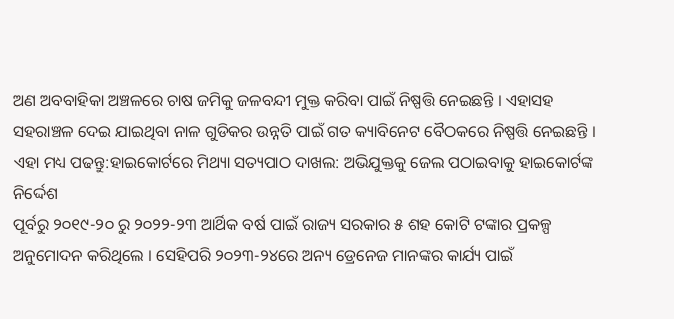ଅଣ ଅବବାହିକା ଅଞ୍ଚଳରେ ଚାଷ ଜମିକୁ ଜଳବନ୍ଦୀ ମୁକ୍ତ କରିବା ପାଇଁ ନିଷ୍ପତ୍ତି ନେଇଛନ୍ତି । ଏହାସହ ସହରାଞ୍ଚଳ ଦେଇ ଯାଇଥିବା ନାଳ ଗୁଡିକର ଉନ୍ନତି ପାଇଁ ଗତ କ୍ୟାବିନେଟ ବୈଠକରେ ନିଷ୍ପତ୍ତି ନେଇଛନ୍ତି ।
ଏହା ମଧ୍ୟ ପଢନ୍ତୁ:ହାଇକୋର୍ଟରେ ମିଥ୍ୟା ସତ୍ୟପାଠ ଦାଖଲ: ଅଭିଯୁକ୍ତକୁ ଜେଲ ପଠାଇବାକୁ ହାଇକୋର୍ଟଙ୍କ ନିର୍ଦ୍ଦେଶ
ପୂର୍ବରୁ ୨୦୧୯-୨୦ ରୁ ୨୦୨୨-୨୩ ଆର୍ଥିକ ବର୍ଷ ପାଇଁ ରାଜ୍ୟ ସରକାର ୫ ଶହ କୋଟି ଟଙ୍କାର ପ୍ରକଳ୍ପ ଅନୁମୋଦନ କରିଥିଲେ । ସେହିପରି ୨୦୨୩-୨୪ରେ ଅନ୍ୟ ଡ୍ରେନେଜ ମାନଙ୍କର କାର୍ଯ୍ୟ ପାଇଁ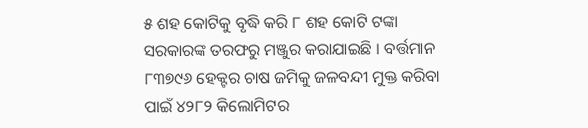୫ ଶହ କୋଟିକୁ ବୃଦ୍ଧି କରି ୮ ଶହ କୋଟି ଟଙ୍କା ସରକାରଙ୍କ ତରଫରୁ ମଞ୍ଜୁର କରାଯାଇଛି । ବର୍ତ୍ତମାନ ୮୩୭୯୬ ହେକ୍ଟର ଚାଷ ଜମିକୁ ଜଳବନ୍ଦୀ ମୁକ୍ତ କରିବା ପାଇଁ ୪୨୮୨ କିଲୋମିଟର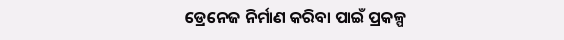ଡ୍ରେନେଜ ନିର୍ମାଣ କରିବା ପାଇଁ ପ୍ରକଳ୍ପ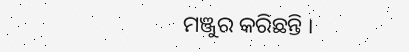ମଞ୍ଜୁର କରିଛନ୍ତି ।